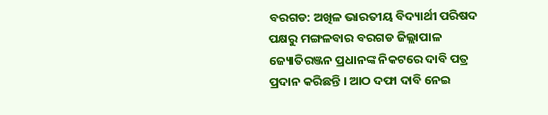ବରଗଡ: ଅଖିଳ ଭାରତୀୟ ବିଦ୍ୟାର୍ଥୀ ପରିଷଦ ପକ୍ଷରୁ ମଙ୍ଗଳବାର ବରଗଡ ଜିଲ୍ଲାପାଳ ଜ୍ୟୋତିରଞ୍ଜନ ପ୍ରଧାନଙ୍କ ନିକଟରେ ଦାବି ପତ୍ର ପ୍ରଦାନ କରିଛନ୍ତି । ଆଠ ଦଫା ଦାବି ନେଇ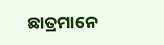ଛାତ୍ରମାନେ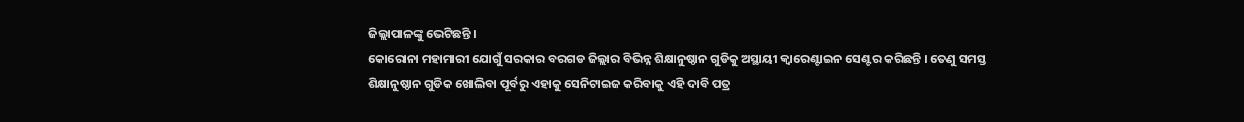ଜିଲ୍ଲାପାଳଙ୍କୁ ଭେଟିଛନ୍ତି ।
କୋରୋନା ମହାମାରୀ ଯୋଗୁଁ ସରକାର ବରଗଡ ଜିଲ୍ଲାର ବିଭିନ୍ନ ଶିକ୍ଷାନୁଷ୍ଠାନ ଗୁଡିକୁ ଅସ୍ଥାୟୀ କ୍ବାରେଣ୍ଟାଇନ ସେଣ୍ଟର କରିଛନ୍ତି । ତେଣୁ ସମସ୍ତ ଶିକ୍ଷାନୁଷ୍ଠାନ ଗୁଡିକ ଖୋଲିବା ପୂର୍ବରୁ ଏହାକୁ ସେନିଟାଇଜ କରିବାକୁ ଏହି ଦାବି ପତ୍ର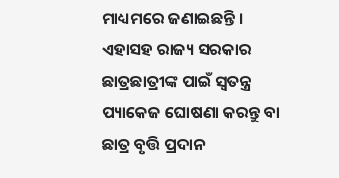ମାଧ୍ୟମରେ ଜଣାଇଛନ୍ତି । ଏହାସହ ରାଜ୍ୟ ସରକାର ଛାତ୍ରଛାତ୍ରୀଙ୍କ ପାଇଁ ସ୍ଵତନ୍ତ୍ର ପ୍ୟାକେଜ ଘୋଷଣା କରନ୍ତୁ ବା ଛାତ୍ର ବୃତ୍ତି ପ୍ରଦାନ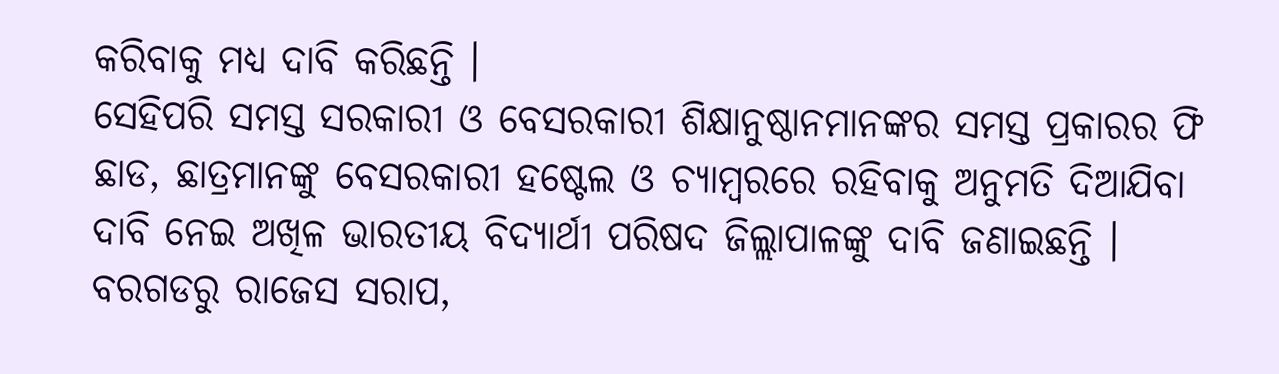କରିବାକୁ ମଧ୍ୟ ଦାବି କରିଛନ୍ତି ।
ସେହିପରି ସମସ୍ତ ସରକାରୀ ଓ ବେସରକାରୀ ଶିକ୍ଷାନୁଷ୍ଠାନମାନଙ୍କର ସମସ୍ତ ପ୍ରକାରର ଫି ଛାଡ, ଛାତ୍ରମାନଙ୍କୁ ବେସରକାରୀ ହଷ୍ଟେଲ ଓ ଚ୍ୟାମ୍ବରରେ ରହିବାକୁ ଅନୁମତି ଦିଆଯିବା ଦାବି ନେଇ ଅଖିଳ ଭାରତୀୟ ବିଦ୍ୟାର୍ଥୀ ପରିଷଦ ଜିଲ୍ଲାପାଳଙ୍କୁ ଦାବି ଜଣାଇଛନ୍ତି ।
ବରଗଡରୁ ରାଜେସ ସରାପ,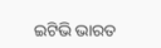ଇଟିଭି ଭାରତ